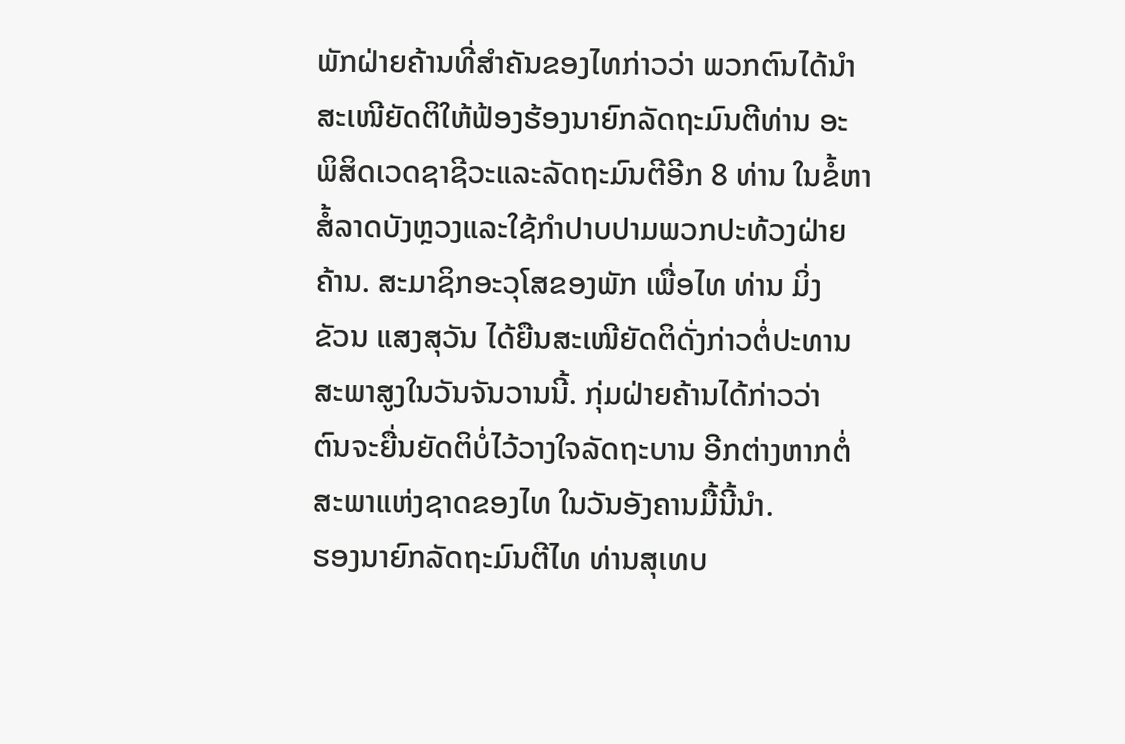ພັກຝ່າຍຄ້ານທີ່ສຳຄັນຂອງໄທກ່າວວ່າ ພວກຕົນໄດ້ນຳ
ສະເໜີຍັດຕິໃຫ້ຟ້ອງຮ້ອງນາຍົກລັດຖະມົນຕີທ່ານ ອະ
ພິສິດເວດຊາຊີວະແລະລັດຖະມົນຕີອີກ 8 ທ່ານ ໃນຂໍ້ຫາ
ສໍ້ລາດບັງຫຼວງແລະໃຊ້ກໍາປາບປາມພວກປະທ້ວງຝ່າຍ
ຄ້ານ. ສະມາຊິກອະວຸໂສຂອງພັກ ເພື່ອໄທ ທ່ານ ມິ່ງ
ຂັວນ ແສງສຸວັນ ໄດ້ຍືນສະເໜີຍັດຕິດັ່ງກ່າວຕໍ່ປະທານ
ສະພາສູງໃນວັນຈັນວານນີ້. ກຸ່ມຝ່າຍຄ້ານໄດ້ກ່າວວ່າ
ຕົນຈະຍື່ນຍັດຕິບໍ່ໄວ້ວາງໃຈລັດຖະບານ ອີກຕ່າງຫາກຕໍ່
ສະພາແຫ່ງຊາດຂອງໄທ ໃນວັນອັງຄານມື້ນີ້ນໍາ.
ຮອງນາຍົກລັດຖະມົນຕີໄທ ທ່ານສຸເທບ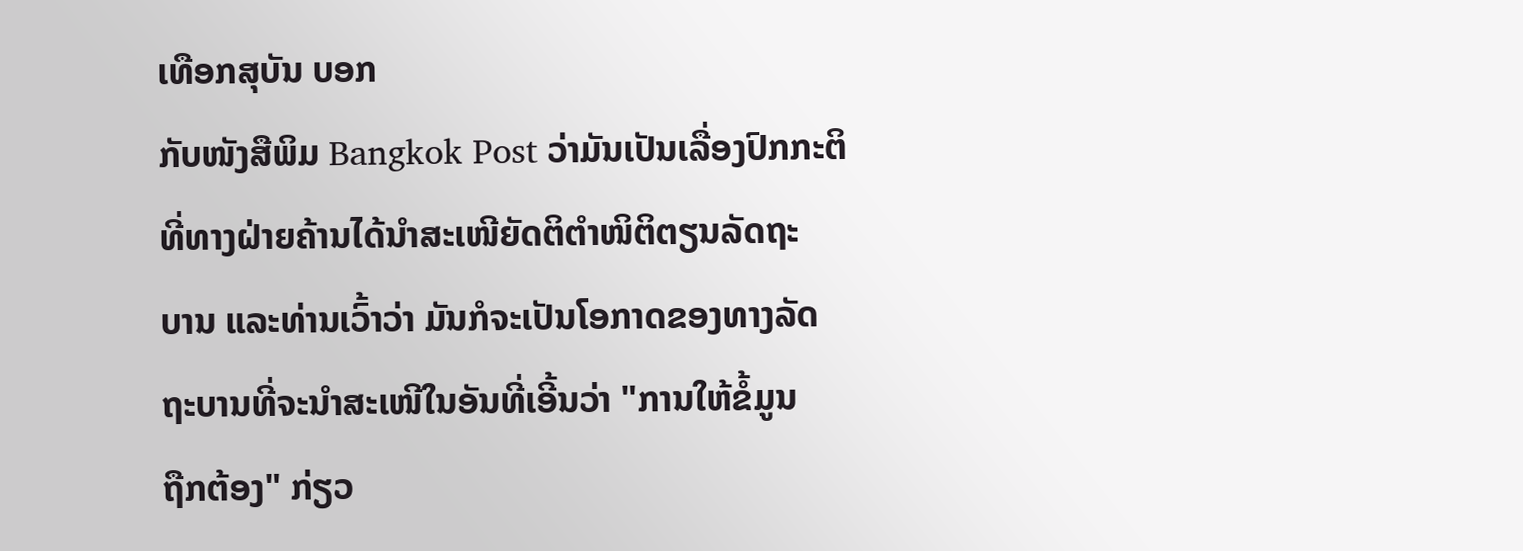ເທືອກສຸບັນ ບອກ
ກັບໜັງສືພິມ Bangkok Post ວ່າມັນເປັນເລື່ອງປົກກະຕິ
ທີ່ທາງຝ່າຍຄ້ານໄດ້ນຳສະເໜີຍັດຕິຕຳໜິຕິຕຽນລັດຖະ
ບານ ແລະທ່ານເວົ້າວ່າ ມັນກໍຈະເປັນໂອກາດຂອງທາງລັດ
ຖະບານທີ່ຈະນຳສະເໜີໃນອັນທີ່ເອີ້ນວ່າ "ການໃຫ້ຂໍ້ມູນ
ຖືກຕ້ອງ" ກ່ຽວ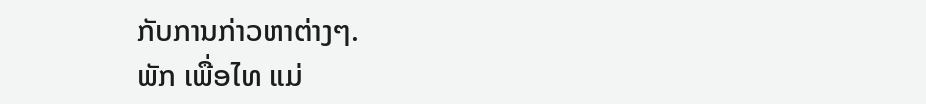ກັບການກ່າວຫາຕ່າງໆ.
ພັກ ເພື່ອໄທ ແມ່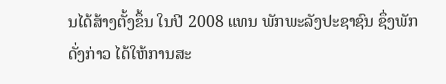ນໄດ້ສ້າງຕັ້ງຂຶ້ນ ໃນປີ 2008 ແທນ ພັກພະລັງປະຊາຊົນ ຊຶ່ງພັກ
ດັ່ງກ່າວ ໄດ້ໃຫ້ການສະ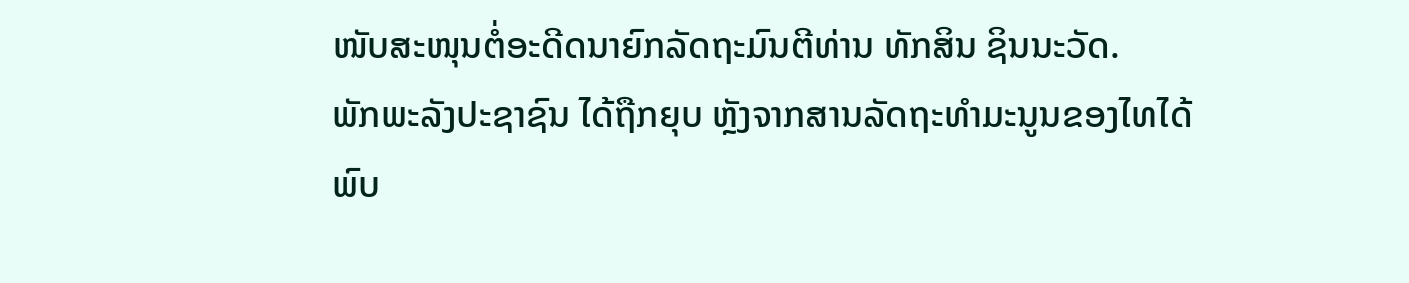ໜັບສະໜຸນຕໍ່ອະດີດນາຍົກລັດຖະມົນຕີທ່ານ ທັກສິນ ຊິນນະວັດ.
ພັກພະລັງປະຊາຊົນ ໄດ້ຖືກຍຸບ ຫຼັງຈາກສານລັດຖະທຳມະນູນຂອງໄທໄດ້ພົບ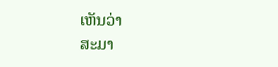ເຫັນວ່າ
ສະມາ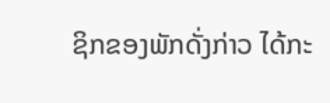ຊິກຂອງພັກດັ່ງກ່າວ ໄດ້ກະ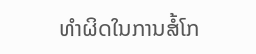ທໍາຜິດໃນການສໍ້ໂກ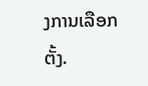ງການເລືອກຕັ້ງ.